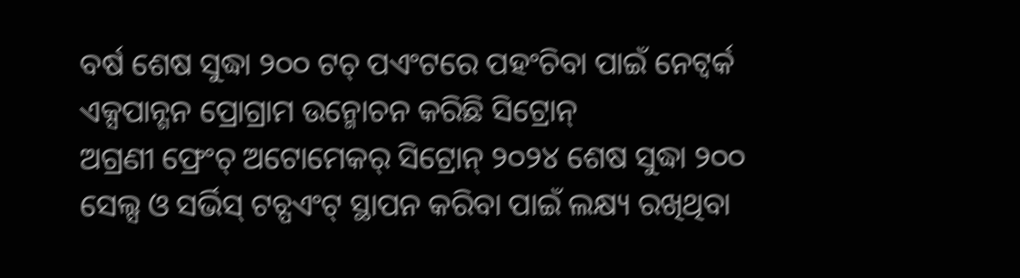ବର୍ଷ ଶେଷ ସୁଦ୍ଧା ୨୦୦ ଟଚ୍ ପଏଂଟରେ ପହଂଚିବା ପାଇଁ ନେଟ୍ୱର୍କ ଏକ୍ସପାନ୍ଶନ ପ୍ରୋଗ୍ରାମ ଉନ୍ମୋଚନ କରିଛି ସିଟ୍ରୋନ୍
ଅଗ୍ରଣୀ ଫ୍ରେଂଚ୍ ଅଟୋମେକର୍ ସିଟ୍ରୋନ୍ ୨୦୨୪ ଶେଷ ସୁଦ୍ଧା ୨୦୦ ସେଲ୍ସ ଓ ସର୍ଭିସ୍ ଟଚ୍ପଏଂଟ୍ ସ୍ଥାପନ କରିବା ପାଇଁ ଲକ୍ଷ୍ୟ ରଖିଥିବା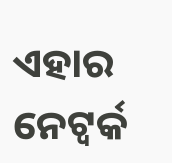ଏହାର ନେଟ୍ୱର୍କ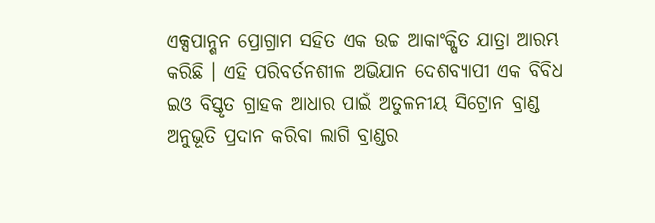ଏକ୍ସପାନ୍ଶନ ପ୍ରୋଗ୍ରାମ ସହିତ ଏକ ଉଚ୍ଚ ଆକାଂକ୍ଷିତ ଯାତ୍ରା ଆରମ୍ଭ କରିଛି । ଏହି ପରିବର୍ତନଶୀଳ ଅଭିଯାନ ଦେଶବ୍ୟାପୀ ଏକ ବିବିଧ ଇଓ ବିସ୍ତୃତ ଗ୍ରାହକ ଆଧାର ପାଇଁ ଅତୁଳନୀୟ ସିଟ୍ରୋନ ବ୍ରାଣ୍ଡ ଅନୁଭୂତି ପ୍ରଦାନ କରିବା ଲାଗି ବ୍ରାଣ୍ଡର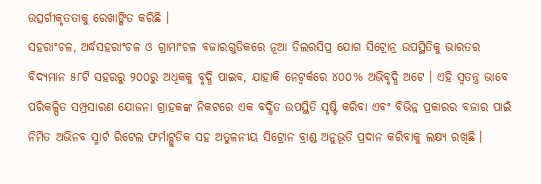ଉତ୍ସର୍ଗୀକୃତତାକୁ ରେଖାଙ୍କିତ କରିଛି ।
ସହରାଂଚଳ, ଅର୍ଦ୍ଧସହରାଂଚଳ ଓ ଗ୍ରାମାଂଚଳ ବଜାରଗୁଡିକରେ ନୂଆ ଡିଲରସିପ୍ର ଯୋଗ ସିଟ୍ରୋନ୍ର ଉପସ୍ଥିତିକୁ ଭାରତର ବିଦ୍ୟମାନ ୫୮ଟି ସହରରୁ ୨୦୦ରୁ ଅଧିକକୁ ବୃଦ୍ଧି ପାଇବ, ଯାହାକି ନେଟ୍ୱର୍କରେ ୪୦୦% ଅଭିବୃଦ୍ଧି ଅଟେ । ଏହି ସ୍ୱତନ୍ତ୍ର ଭାବେ ପରିକଳ୍ପିତ ସମ୍ପ୍ରସାରଣ ଯୋଜନା ଗ୍ରାହକଙ୍କ ନିକଟରେ ଏକ ବର୍ଦ୍ଧିତ ଉପସ୍ଥିତି ସୃଷ୍ଟି କରିବା ଏବଂ ବିଭିନ୍ନ ପ୍ରକାରର ବଜାର ପାଇଁ ନିର୍ମିତ ଅଭିନବ ସ୍ମାର୍ଟ ରିଟେଲ ଫର୍ମାଟ୍ଗୁଡିକ ସହ ଅତୁଳନୀୟ ସିଟ୍ରୋନ ବ୍ରାଣ୍ଡ ଅନୁଭୂତି ପ୍ରଦାନ କରିବାକୁ ଲକ୍ଷ୍ୟ ରଖିଛି ।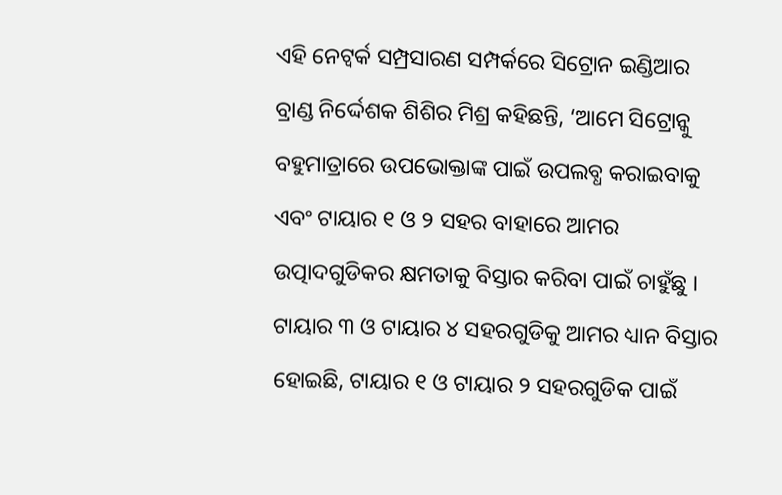ଏହି ନେଟ୍ୱର୍କ ସମ୍ପ୍ରସାରଣ ସମ୍ପର୍କରେ ସିଟ୍ରୋନ ଇଣ୍ଡିଆର ବ୍ରାଣ୍ଡ ନିର୍ଦ୍ଦେଶକ ଶିଶିର ମିଶ୍ର କହିଛନ୍ତି, ‘ଆମେ ସିଟ୍ରୋନ୍କୁ ବହୁମାତ୍ରାରେ ଉପଭୋକ୍ତାଙ୍କ ପାଇଁ ଉପଲବ୍ଧ କରାଇବାକୁ ଏବଂ ଟାୟାର ୧ ଓ ୨ ସହର ବାହାରେ ଆମର ଉତ୍ପାଦଗୁଡିକର କ୍ଷମତାକୁ ବିସ୍ତାର କରିବା ପାଇଁ ଚାହୁଁଛୁ । ଟାୟାର ୩ ଓ ଟାୟାର ୪ ସହରଗୁଡିକୁ ଆମର ଧ୍ୟାନ ବିସ୍ତାର ହୋଇଛି, ଟାୟାର ୧ ଓ ଟାୟାର ୨ ସହରଗୁଡିକ ପାଇଁ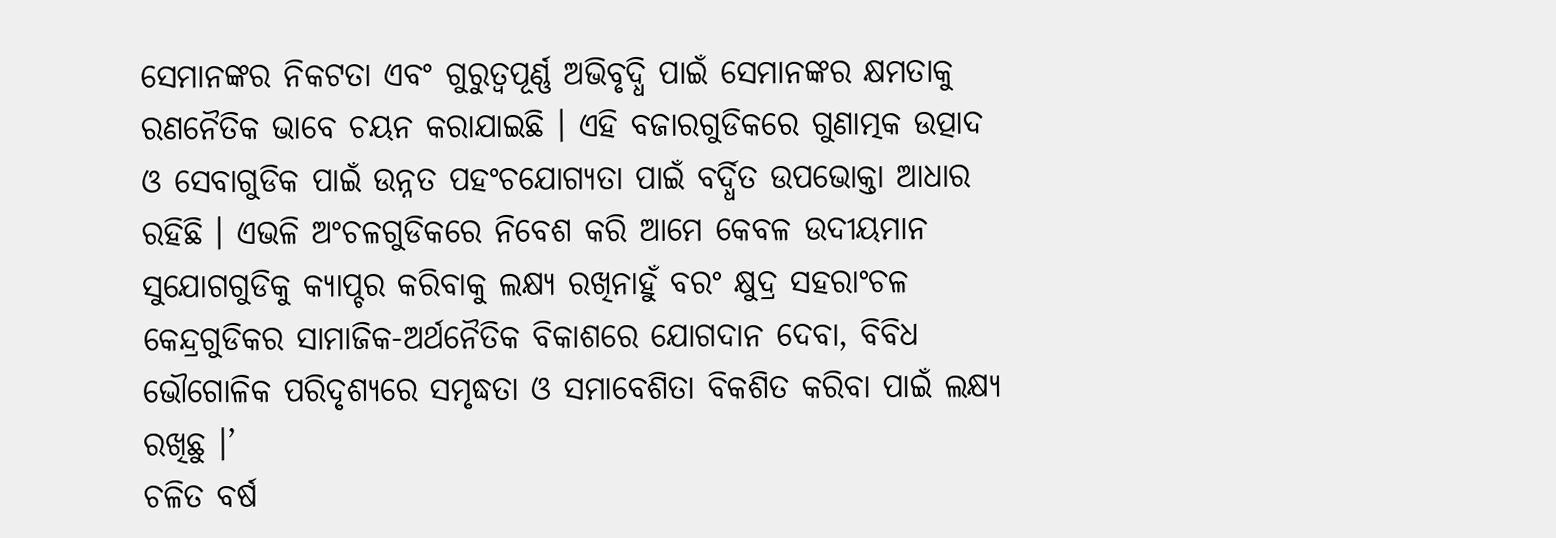ସେମାନଙ୍କର ନିକଟତା ଏବଂ ଗୁରୁତ୍ୱପୂର୍ଣ୍ଣ ଅଭିବୃଦ୍ଧି ପାଇଁ ସେମାନଙ୍କର କ୍ଷମତାକୁ ରଣନୈତିକ ଭାବେ ଚୟନ କରାଯାଇଛି । ଏହି ବଜାରଗୁଡିକରେ ଗୁଣାତ୍ମକ ଉତ୍ପାଦ ଓ ସେବାଗୁଡିକ ପାଇଁ ଉନ୍ନତ ପହଂଚଯୋଗ୍ୟତା ପାଇଁ ବର୍ଦ୍ଧିତ ଉପଭୋକ୍ତା ଆଧାର ରହିଛି । ଏଭଳି ଅଂଚଳଗୁଡିକରେ ନିବେଶ କରି ଆମେ କେବଳ ଉଦୀୟମାନ ସୁଯୋଗଗୁଡିକୁ କ୍ୟାପ୍ଚର କରିବାକୁ ଲକ୍ଷ୍ୟ ରଖିନାହୁଁ ବରଂ କ୍ଷୁଦ୍ର ସହରାଂଚଳ କେନ୍ଦ୍ରଗୁଡିକର ସାମାଜିକ-ଅର୍ଥନୈତିକ ବିକାଶରେ ଯୋଗଦାନ ଦେବା, ବିବିଧ ଭୌଗୋଳିକ ପରିଦୃଶ୍ୟରେ ସମୃଦ୍ଧତା ଓ ସମାବେଶିତା ବିକଶିତ କରିବା ପାଇଁ ଲକ୍ଷ୍ୟ ରଖିଛୁ ।’
ଚଳିତ ବର୍ଷ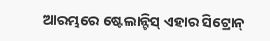ଆରମ୍ଭରେ ଷ୍ଟେଲାନ୍ଟିସ୍ ଏହାର ସିଟ୍ରୋନ୍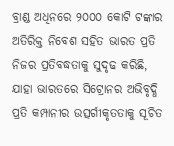ବ୍ରାଣ୍ଡ ଅଧିନରେ ୨୦୦୦ କୋଟି ଟଙ୍କାର ଅତିରିକ୍ତ ନିବେଶ ସହିତ ଭାରତ ପ୍ରତି ନିଜର ପ୍ରତିବଦ୍ଧତାକୁ ସୁଦୃଢ କରିଛି, ଯାହା ଭାରତରେ ସିଟ୍ରୋନର ଅଭିବୃଦ୍ଧି ପ୍ରତି କମ୍ପାନୀର ଉତ୍ସର୍ଗୀକୃତତାକୁ ସୂଚିତ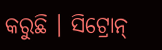କରୁଛି । ସିଟ୍ରୋନ୍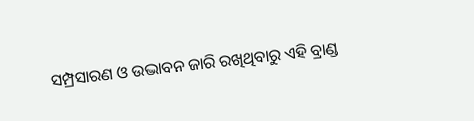ସମ୍ପ୍ରସାରଣ ଓ ଉଦ୍ଭାବନ ଜାରି ରଖିଥିବାରୁ ଏହି ବ୍ରାଣ୍ଡ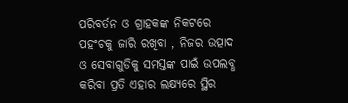ପରିବର୍ତନ ଓ ଗ୍ରାହକଙ୍କ ନିକଟରେ ପହଂଚକୁ ଜାରି ରଖିବା , ନିଜର ଉତ୍ପାଦ ଓ ସେବାଗୁଡିକୁ ସମସ୍ତଙ୍କ ପାଇଁ ଉପଲବ୍ଧ କରିବା ପ୍ରତି ଏହାର ଲକ୍ଷ୍ୟରେ ସ୍ଥିର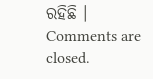ରହିଛି ।
Comments are closed.